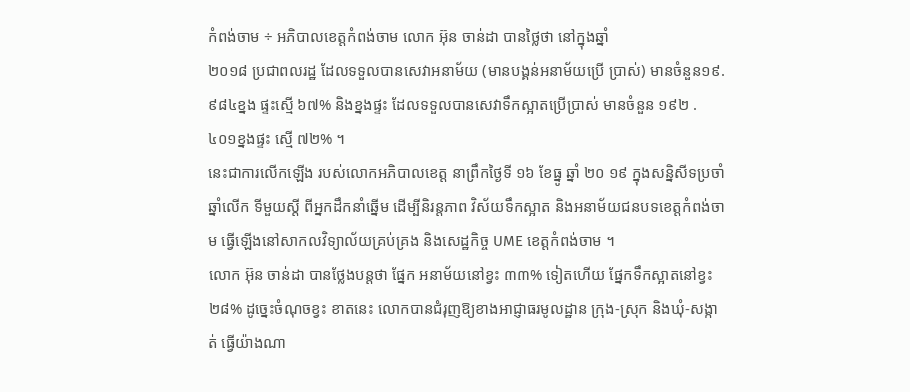កំពង់ចាម ÷ អភិបាលខេត្តកំពង់ចាម លោក អ៊ុន ចាន់ដា បានថ្លៃថា នៅក្នុងឆ្នាំ
២០១៨ ប្រជាពលរដ្ឋ ដែលទទួលបានសេវាអនាម័យ (មានបង្គន់អនាម័យប្រើ ប្រាស់) មានចំនួន១៩.៩៨៤ខ្នង ផ្ទះស្មើ ៦៧% និងខ្នងផ្ទះ ដែលទទួលបានសេវាទឹកស្អាតប្រើប្រាស់ មានចំនួន ១៩២ .៤០១ខ្នងផ្ទះ ស្មើ ៧២% ។
នេះជាការលើកឡើង របស់លោកអភិបាលខេត្ត នាព្រឹកថ្ងៃទី ១៦ ខែធ្នូ ឆ្នាំ ២០ ១៩ ក្នុងសន្និសីទប្រចាំឆ្នាំលើក ទីមួយស្ដី ពីអ្នកដឹកនាំឆ្នើម ដើម្បីនិរន្តភាព វិស័យទឹកស្អាត និងអនាម័យជនបទខេត្តកំពង់ចាម ធ្វើឡើងនៅសាកលវិទ្យាល័យគ្រប់គ្រង និងសេដ្ឋកិច្ច UME ខេត្តកំពង់ចាម ។
លោក អ៊ុន ចាន់ដា បានថ្លែងបន្តថា ផ្នែក អនាម័យនៅខ្វះ ៣៣% ទៀតហើយ ផ្នែកទឹកស្អាតនៅខ្វះ ២៨% ដូច្នេះចំណុចខ្វះ ខាតនេះ លោកបានជំរុញឱ្យខាងអាជ្ញាធរមូលដ្ឋាន ក្រុង-ស្រុក និងឃុំ-សង្កាត់ ធ្វើយ៉ាងណា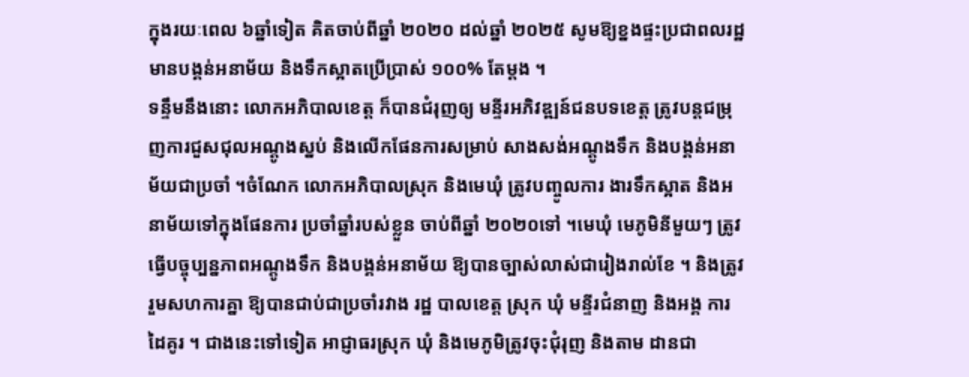ក្នុងរយៈពេល ៦ឆ្នាំទៀត គិតចាប់ពីឆ្នាំ ២០២០ ដល់ឆ្នាំ ២០២៥ សូមឱ្យខ្នងផ្ទះប្រជាពលរដ្ឋ មានបង្គន់អនាម័យ និងទឹកស្អាតប្រើប្រាស់ ១០០% តែម្តង ។
ទន្ទឹមនឹងនោះ លោកអភិបាលខេត្ត ក៏បានជំរុញឲ្យ មន្ទីរអភិវឌ្ឍន៍ជនបទខេត្ត ត្រូវបន្តជម្រុញការជួសជុលអណ្តូងស្នប់ និងលើកផែនការសម្រាប់ សាងសង់អណ្តូងទឹក និងបង្គន់អនាម័យជាប្រចាំ ។ចំណែក លោកអភិបាលស្រុក និងមេឃុំ ត្រូវបញ្ចូលការ ងារទឹកស្អាត និងអនាម័យទៅក្នុងផែនការ ប្រចាំឆ្នាំរបស់ខ្លួន ចាប់ពីឆ្នាំ ២០២០ទៅ ។មេឃុំ មេភូមិនីមួយៗ ត្រូវធ្វើបច្ចុប្បន្នភាពអណ្តូងទឹក និងបង្គន់អនាម័យ ឱ្យបានច្បាស់លាស់ជារៀងរាល់ខែ ។ និងត្រូវរួមសហការគ្នា ឱ្យបានជាប់ជាប្រចាំរវាង រដ្ឋ បាលខេត្ត ស្រុក ឃុំ មន្ទីរជំនាញ និងអង្គ ការដៃគូរ ។ ជាងនេះទៅទៀត អាជ្ញាធរស្រុក ឃុំ និងមេភូមិត្រូវចុះជុំរុញ និងតាម ដានជា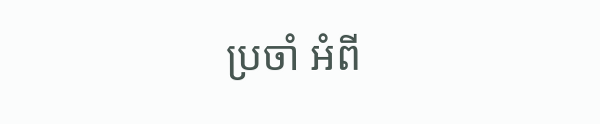ប្រចាំ អំពី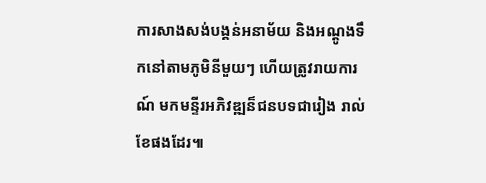ការសាងសង់បង្គន់អនាម័យ និងអណ្តូងទឹកនៅតាមភូមិនីមួយៗ ហើយត្រូវរាយការណ៍ មកមន្ទីរអភិវឌ្ឍន៏ជនបទជារៀង រាល់ខែផងដែរ៕